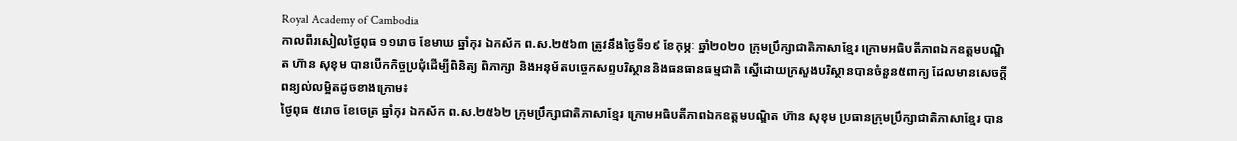Royal Academy of Cambodia
កាលពីរសៀលថ្ងៃពុធ ១១រោច ខែមាឃ ឆ្នាំកុរ ឯកស័ក ព.ស.២៥៦៣ ត្រូវនឹងថ្ងៃទី១៩ ខែកុម្ភៈ ឆ្នាំ២០២០ ក្រុមប្រឹក្សាជាតិភាសាខ្មែរ ក្រោមអធិបតីភាពឯកឧត្តមបណ្ឌិត ហ៊ាន សុខុម បានបើកកិច្ចប្រជុំដើម្បីពិនិត្យ ពិភាក្សា និងអនុម័តបច្ចេកសព្ទបរិស្ថាននិងធនធានធម្មជាតិ ស្នើដោយក្រសួងបរិស្ថានបានចំនួន៥ពាក្យ ដែលមានសេចក្តីពន្យល់លម្អិតដូចខាងក្រោម៖
ថ្ងៃពុធ ៥រោច ខែចេត្រ ឆ្នាំកុរ ឯកស័ក ព.ស.២៥៦២ ក្រុមប្រឹក្សាជាតិភាសាខ្មែរ ក្រោមអធិបតីភាពឯកឧត្តមបណ្ឌិត ហ៊ាន សុខុម ប្រធានក្រុមប្រឹក្សាជាតិភាសាខ្មែរ បាន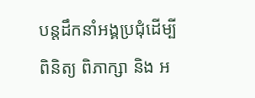បន្តដឹកនាំអង្គប្រជុំដេីម្បីពិនិត្យ ពិភាក្សា និង អ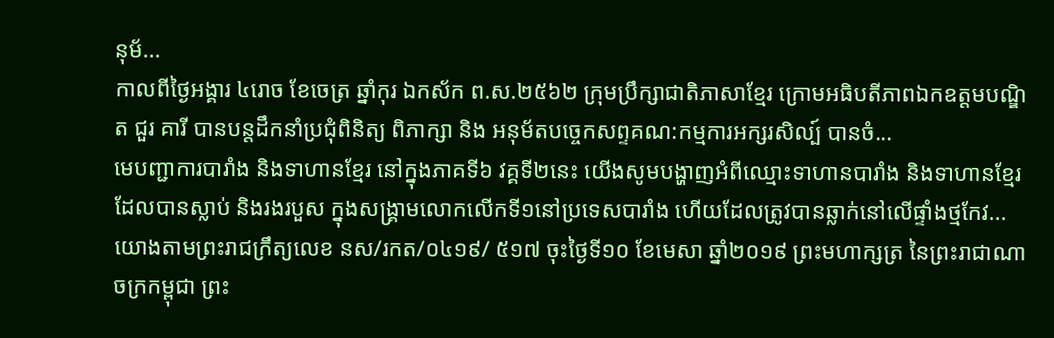នុម័...
កាលពីថ្ងៃអង្គារ ៤រោច ខែចេត្រ ឆ្នាំកុរ ឯកស័ក ព.ស.២៥៦២ ក្រុមប្រឹក្សាជាតិភាសាខ្មែរ ក្រោមអធិបតីភាពឯកឧត្តមបណ្ឌិត ជួរ គារី បានបន្តដឹកនាំប្រជុំពិនិត្យ ពិភាក្សា និង អនុម័តបច្ចេកសព្ទគណ:កម្មការអក្សរសិល្ប៍ បានចំ...
មេបញ្ជាការបារាំង និងទាហានខ្មែរ នៅក្នុងភាគទី៦ វគ្គទី២នេះ យើងសូមបង្ហាញអំពីឈ្មោះទាហានបារាំង និងទាហានខ្មែរ ដែលបានស្លាប់ និងរងរបួស ក្នុងសង្គ្រាមលោកលើកទី១នៅប្រទេសបារាំង ហើយដែលត្រូវបានឆ្លាក់នៅលើផ្ទាំងថ្មកែវ...
យោងតាមព្រះរាជក្រឹត្យលេខ នស/រកត/០៤១៩/ ៥១៧ ចុះថ្ងៃទី១០ ខែមេសា ឆ្នាំ២០១៩ ព្រះមហាក្សត្រ នៃព្រះរាជាណាចក្រកម្ពុជា ព្រះ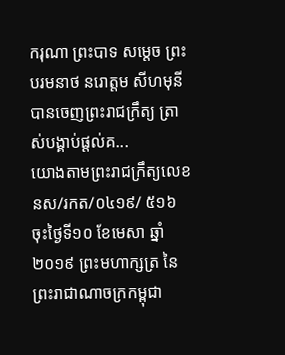ករុណា ព្រះបាទ សម្តេច ព្រះបរមនាថ នរោត្តម សីហមុនីបានចេញព្រះរាជក្រឹត្យ ត្រាស់បង្គាប់ផ្តល់គ...
យោងតាមព្រះរាជក្រឹត្យលេខ នស/រកត/០៤១៩/ ៥១៦ ចុះថ្ងៃទី១០ ខែមេសា ឆ្នាំ២០១៩ ព្រះមហាក្សត្រ នៃព្រះរាជាណាចក្រកម្ពុជា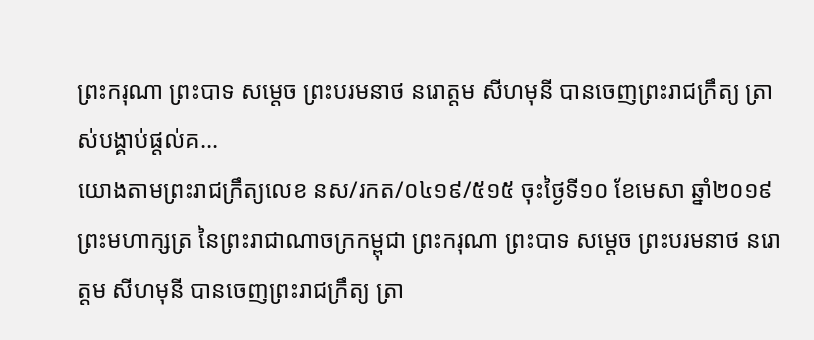ព្រះករុណា ព្រះបាទ សម្តេច ព្រះបរមនាថ នរោត្តម សីហមុនី បានចេញព្រះរាជក្រឹត្យ ត្រាស់បង្គាប់ផ្តល់គ...
យោងតាមព្រះរាជក្រឹត្យលេខ នស/រកត/០៤១៩/៥១៥ ចុះថ្ងៃទី១០ ខែមេសា ឆ្នាំ២០១៩ ព្រះមហាក្សត្រ នៃព្រះរាជាណាចក្រកម្ពុជា ព្រះករុណា ព្រះបាទ សម្តេច ព្រះបរមនាថ នរោត្តម សីហមុនី បានចេញព្រះរាជក្រឹត្យ ត្រា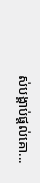ស់បង្គាប់ផ្តល់គោ...